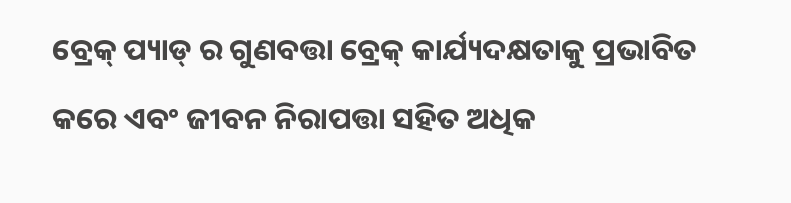ବ୍ରେକ୍ ପ୍ୟାଡ୍ ର ଗୁଣବତ୍ତା ବ୍ରେକ୍ କାର୍ଯ୍ୟଦକ୍ଷତାକୁ ପ୍ରଭାବିତ କରେ ଏବଂ ଜୀବନ ନିରାପତ୍ତା ସହିତ ଅଧିକ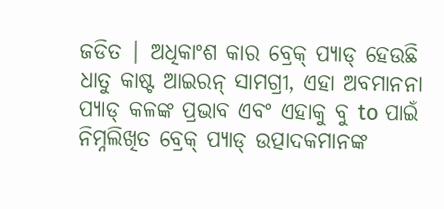ଜଡିତ | ଅଧିକାଂଶ କାର ବ୍ରେକ୍ ପ୍ୟାଡ୍ ହେଉଛି ଧାତୁ କାଷ୍ଟ ଆଇରନ୍ ସାମଗ୍ରୀ, ଏହା ଅବମାନନା ପ୍ୟାଡ୍ କଳଙ୍କ ପ୍ରଭାବ ଏବଂ ଏହାକୁ ବୁ to ପାଇଁ ନିମ୍ନଲିଖିତ ବ୍ରେକ୍ ପ୍ୟାଡ୍ ଉତ୍ପାଦକମାନଙ୍କ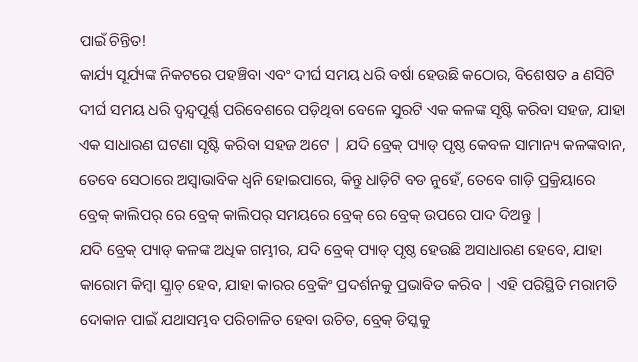ପାଇଁ ଚିନ୍ତିତ!
କାର୍ଯ୍ୟ ସୂର୍ଯ୍ୟଙ୍କ ନିକଟରେ ପହଞ୍ଚିବା ଏବଂ ଦୀର୍ଘ ସମୟ ଧରି ବର୍ଷା ହେଉଛି କଠୋର, ବିଶେଷତ a ଣସିଟି ଦୀର୍ଘ ସମୟ ଧରି ଦ୍ୱନ୍ଦ୍ୱପୂର୍ଣ୍ଣ ପରିବେଶରେ ପଡ଼ିଥିବା ବେଳେ ସୁରଟି ଏକ କଳଙ୍କ ସୃଷ୍ଟି କରିବା ସହଜ, ଯାହା ଏକ ସାଧାରଣ ଘଟଣା ସୃଷ୍ଟି କରିବା ସହଜ ଅଟେ | ଯଦି ବ୍ରେକ୍ ପ୍ୟାଡ୍ ପୃଷ୍ଠ କେବଳ ସାମାନ୍ୟ କଳଙ୍କବାନ, ତେବେ ସେଠାରେ ଅସ୍ୱାଭାବିକ ଧ୍ୱନି ହୋଇପାରେ, କିନ୍ତୁ ଧାଡ଼ିଟି ବଡ ନୁହେଁ, ତେବେ ଗାଡ଼ି ପ୍ରକ୍ରିୟାରେ ବ୍ରେକ୍ କାଲିପର୍ ରେ ବ୍ରେକ୍ କାଲିପର୍ ସମୟରେ ବ୍ରେକ୍ ରେ ବ୍ରେକ୍ ଉପରେ ପାଦ ଦିଅନ୍ତୁ |
ଯଦି ବ୍ରେକ୍ ପ୍ୟାଡ୍ କଳଙ୍କ ଅଧିକ ଗମ୍ଭୀର, ଯଦି ବ୍ରେକ୍ ପ୍ୟାଡ୍ ପୃଷ୍ଠ ହେଉଛି ଅସାଧାରଣ ହେବେ, ଯାହା କାରୋମ କିମ୍ବା ସ୍କ୍ରାଚ୍ ହେବ, ଯାହା କାରର ବ୍ରେକିଂ ପ୍ରଦର୍ଶନକୁ ପ୍ରଭାବିତ କରିବ | ଏହି ପରିସ୍ଥିତି ମରାମତି ଦୋକାନ ପାଇଁ ଯଥାସମ୍ଭବ ପରିଚାଳିତ ହେବା ଉଚିତ, ବ୍ରେକ୍ ଡିସ୍କକୁ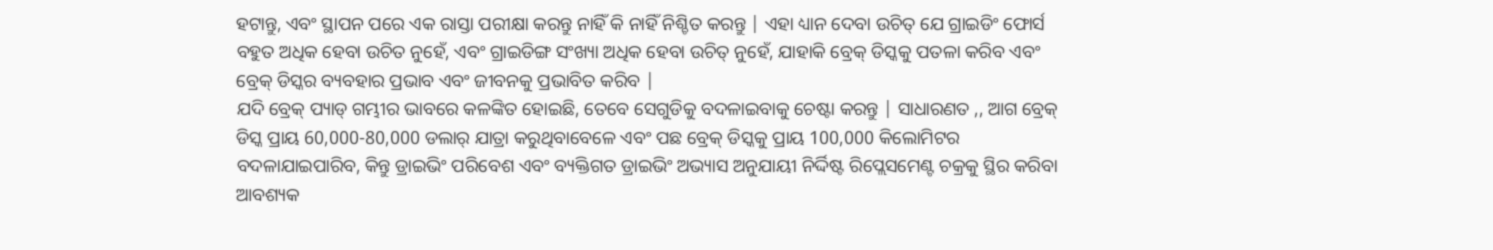ହଟାନ୍ତୁ, ଏବଂ ସ୍ଥାପନ ପରେ ଏକ ରାସ୍ତା ପରୀକ୍ଷା କରନ୍ତୁ ନାହିଁ କି ନାହିଁ ନିଶ୍ଚିତ କରନ୍ତୁ | ଏହା ଧ୍ୟାନ ଦେବା ଉଚିତ୍ ଯେ ଗ୍ରାଇଡିଂ ଫୋର୍ସ ବହୁତ ଅଧିକ ହେବା ଉଚିତ ନୁହେଁ, ଏବଂ ଗ୍ରାଇଡିଙ୍ଗ ସଂଖ୍ୟା ଅଧିକ ହେବା ଉଚିତ୍ ନୁହେଁ, ଯାହାକି ବ୍ରେକ୍ ଡିସ୍କକୁ ପତଳା କରିବ ଏବଂ ବ୍ରେକ୍ ଡିସ୍କର ବ୍ୟବହାର ପ୍ରଭାବ ଏବଂ ଜୀବନକୁ ପ୍ରଭାବିତ କରିବ |
ଯଦି ବ୍ରେକ୍ ପ୍ୟାଡ୍ ଗମ୍ଭୀର ଭାବରେ କଳଙ୍କିତ ହୋଇଛି, ତେବେ ସେଗୁଡିକୁ ବଦଳାଇବାକୁ ଚେଷ୍ଟା କରନ୍ତୁ | ସାଧାରଣତ ,, ଆଗ ବ୍ରେକ୍ ଡିସ୍କ ପ୍ରାୟ 60,000-80,000 ଡଲାର୍ ଯାତ୍ରା କରୁଥିବାବେଳେ ଏବଂ ପଛ ବ୍ରେକ୍ ଡିସ୍କକୁ ପ୍ରାୟ 100,000 କିଲୋମିଟର ବଦଳାଯାଇପାରିବ, କିନ୍ତୁ ଡ୍ରାଇଭିଂ ପରିବେଶ ଏବଂ ବ୍ୟକ୍ତିଗତ ଡ୍ରାଇଭିଂ ଅଭ୍ୟାସ ଅନୁଯାୟୀ ନିର୍ଦ୍ଦିଷ୍ଟ ରିପ୍ଲେସମେଣ୍ଟ ଚକ୍ରକୁ ସ୍ଥିର କରିବା ଆବଶ୍ୟକ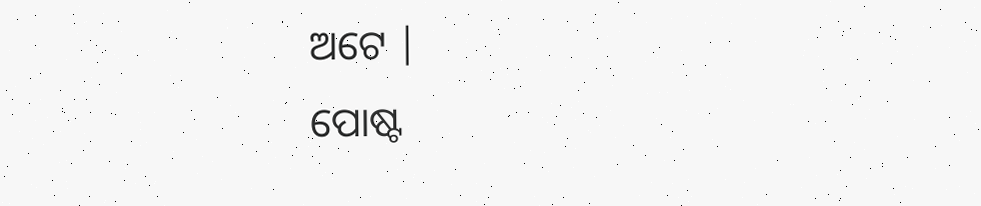ଅଟେ |
ପୋଷ୍ଟ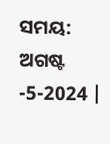ସମୟ: ଅଗଷ୍ଟ -5-2024 |